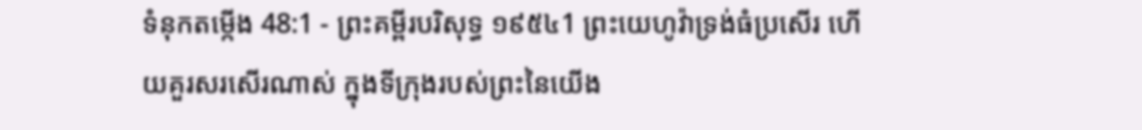ទំនុកតម្កើង 48:1 - ព្រះគម្ពីរបរិសុទ្ធ ១៩៥៤1 ព្រះយេហូវ៉ាទ្រង់ធំប្រសើរ ហើយគួរសរសើរណាស់ ក្នុងទីក្រុងរបស់ព្រះនៃយើង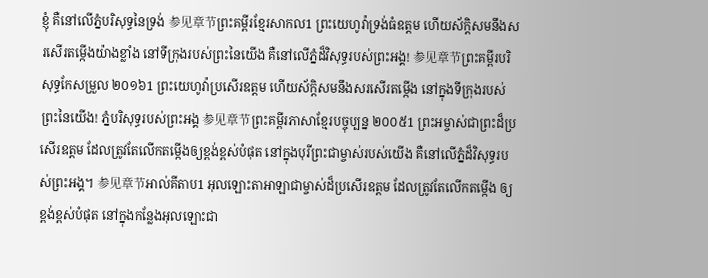ខ្ញុំ គឺនៅលើភ្នំបរិសុទ្ធនៃទ្រង់ 参见章节ព្រះគម្ពីរខ្មែរសាកល1 ព្រះយេហូវ៉ាទ្រង់ធំឧត្ដម ហើយស័ក្ដិសមនឹងសរសើរតម្កើងយ៉ាងខ្លាំង នៅទីក្រុងរបស់ព្រះនៃយើង គឺនៅលើភ្នំដ៏វិសុទ្ធរបស់ព្រះអង្គ! 参见章节ព្រះគម្ពីរបរិសុទ្ធកែសម្រួល ២០១៦1 ព្រះយេហូវ៉ាប្រសើរឧត្តម ហើយស័ក្ដិសមនឹងសរសើរតម្កើង នៅក្នុងទីក្រុងរបស់ព្រះនៃយើង! ភ្នំបរិសុទ្ធរបស់ព្រះអង្គ 参见章节ព្រះគម្ពីរភាសាខ្មែរបច្ចុប្បន្ន ២០០៥1 ព្រះអម្ចាស់ជាព្រះដ៏ប្រសើរឧត្ដម ដែលត្រូវតែលើកតម្កើងឲ្យខ្ពង់ខ្ពស់បំផុត នៅក្នុងបុរីព្រះជាម្ចាស់របស់យើង គឺនៅលើភ្នំដ៏វិសុទ្ធរបស់ព្រះអង្គ។ 参见章节អាល់គីតាប1 អុលឡោះតាអាឡាជាម្ចាស់ដ៏ប្រសើរឧត្ដម ដែលត្រូវតែលើកតម្កើង ឲ្យខ្ពង់ខ្ពស់បំផុត នៅក្នុងកន្លែងអុលឡោះជា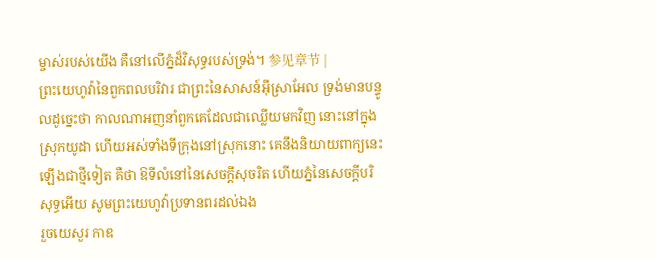ម្ចាស់របស់យើង គឺនៅលើភ្នំដ៏វិសុទ្ធរបស់ទ្រង់។ 参见章节 |
ព្រះយេហូវ៉ានៃពួកពលបរិវារ ជាព្រះនៃសាសន៍អ៊ីស្រាអែល ទ្រង់មានបន្ទូលដូច្នេះថា កាលណាអញនាំពួកគេដែលជាឈ្លើយមកវិញ នោះនៅក្នុងស្រុកយូដា ហើយអស់ទាំងទីក្រុងនៅស្រុកនោះ គេនឹងនិយាយពាក្យនេះឡើងជាថ្មីទៀត គឺថា ឱទីលំនៅនៃសេចក្ដីសុចរិត ហើយភ្នំនៃសេចក្ដីបរិសុទ្ធអើយ សូមព្រះយេហូវ៉ាប្រទានពរដល់ឯង
រួចយេសួរ កាឌ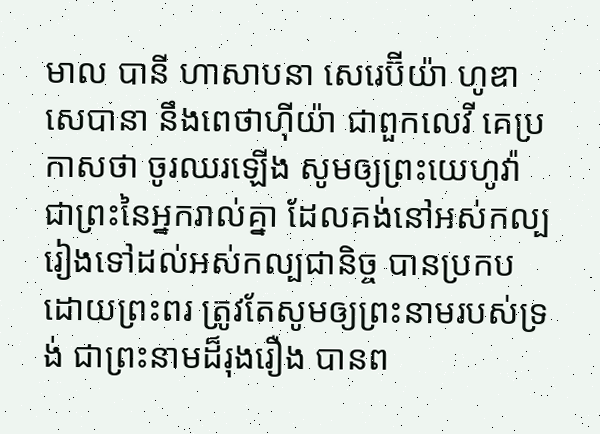មាល បានី ហាសាបនា សេរេប៊ីយ៉ា ហូឌា សេបានា នឹងពេថាហ៊ីយ៉ា ជាពួកលេវី គេប្រកាសថា ចូរឈរឡើង សូមឲ្យព្រះយេហូវ៉ា ជាព្រះនៃអ្នករាល់គ្នា ដែលគង់នៅអស់កល្ប រៀងទៅដល់អស់កល្បជានិច្ច បានប្រកបដោយព្រះពរ ត្រូវតែសូមឲ្យព្រះនាមរបស់ទ្រង់ ជាព្រះនាមដ៏រុងរឿង បានព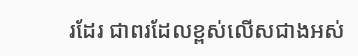រដែរ ជាពរដែលខ្ពស់លើសជាងអស់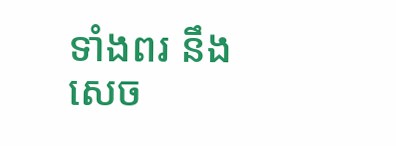ទាំងពរ នឹងសេច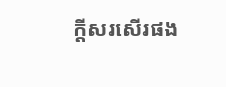ក្ដីសរសើរផង